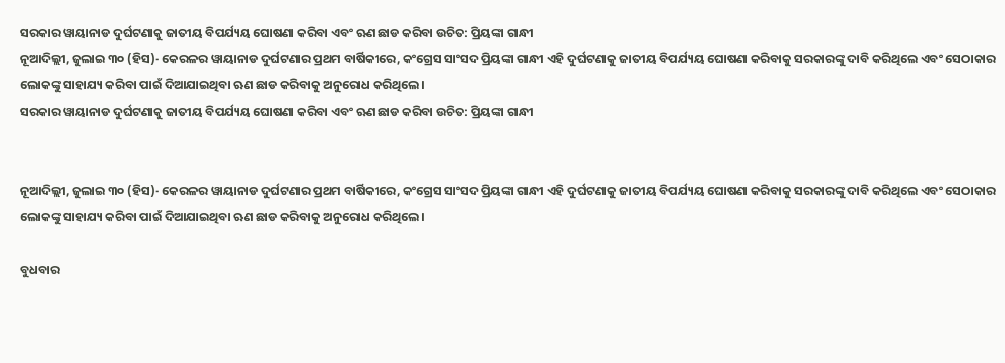ସରକାର ୱାୟାନାଡ ଦୁର୍ଘଟଣାକୁ ଜାତୀୟ ବିପର୍ଯ୍ୟୟ ଘୋଷଣା କରିବା ଏବଂ ଋଣ ଛାଡ କରିବା ଉଚିତ: ପ୍ରିୟଙ୍କା ଗାନ୍ଧୀ
ନୂଆଦିଲ୍ଲୀ, ଜୁଲାଇ ୩୦ (ହିସ)- କେରଳର ୱାୟାନାଡ ଦୁର୍ଘଟଣାର ପ୍ରଥମ ବାର୍ଷିକୀରେ, କଂଗ୍ରେସ ସାଂସଦ ପ୍ରିୟଙ୍କା ଗାନ୍ଧୀ ଏହି ଦୁର୍ଘଟଣାକୁ ଜାତୀୟ ବିପର୍ଯ୍ୟୟ ଘୋଷଣା କରିବାକୁ ସରକାରଙ୍କୁ ଦାବି କରିଥିଲେ ଏବଂ ସେଠାକାର ଲୋକଙ୍କୁ ସାହାଯ୍ୟ କରିବା ପାଇଁ ଦିଆଯାଇଥିବା ଋଣ ଛାଡ କରିବାକୁ ଅନୁରୋଧ କରିଥିଲେ।
ସରକାର ୱାୟାନାଡ ଦୁର୍ଘଟଣାକୁ ଜାତୀୟ ବିପର୍ଯ୍ୟୟ ଘୋଷଣା କରିବା ଏବଂ ଋଣ ଛାଡ କରିବା ଉଚିତ: ପ୍ରିୟଙ୍କା ଗାନ୍ଧୀ


ନୂଆଦିଲ୍ଲୀ, ଜୁଲାଇ ୩୦ (ହିସ)- କେରଳର ୱାୟାନାଡ ଦୁର୍ଘଟଣାର ପ୍ରଥମ ବାର୍ଷିକୀରେ, କଂଗ୍ରେସ ସାଂସଦ ପ୍ରିୟଙ୍କା ଗାନ୍ଧୀ ଏହି ଦୁର୍ଘଟଣାକୁ ଜାତୀୟ ବିପର୍ଯ୍ୟୟ ଘୋଷଣା କରିବାକୁ ସରକାରଙ୍କୁ ଦାବି କରିଥିଲେ ଏବଂ ସେଠାକାର ଲୋକଙ୍କୁ ସାହାଯ୍ୟ କରିବା ପାଇଁ ଦିଆଯାଇଥିବା ଋଣ ଛାଡ କରିବାକୁ ଅନୁରୋଧ କରିଥିଲେ।

ବୁଧବାର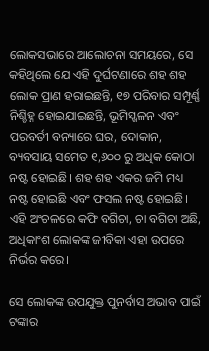ଲୋକସଭାରେ ଆଲୋଚନା ସମୟରେ, ସେ କହିଥିଲେ ଯେ ଏହି ଦୁର୍ଘଟଣାରେ ଶହ ଶହ ଲୋକ ପ୍ରାଣ ହରାଇଛନ୍ତି, ୧୭ ପରିବାର ସମ୍ପୂର୍ଣ୍ଣ ନିଶ୍ଚିହ୍ନ ହୋଇଯାଇଛନ୍ତି, ଭୂମିସ୍ଖଳନ ଏବଂ ପରବର୍ତୀ ବନ୍ୟାରେ ଘର, ଦୋକାନ, ବ୍ୟବସାୟ ସମେତ ୧,୬୦୦ ରୁ ଅଧିକ କୋଠା ନଷ୍ଟ ହୋଇଛି। ଶହ ଶହ ଏକର ଜମି ମଧ୍ୟ ନଷ୍ଟ ହୋଇଛି ଏବଂ ଫସଲ ନଷ୍ଟ ହୋଇଛି। ଏହି ଅଂଚଳରେ କଫି ବଗିଚା, ଚା ବଗିଚା ଅଛି, ଅଧିକାଂଶ ଲୋକଙ୍କ ଜୀବିକା ଏହା ଉପରେ ନିର୍ଭର କରେ।

ସେ ଲୋକଙ୍କ ଉପଯୁକ୍ତ ପୁନର୍ବାସ ଅଭାବ ପାଇଁ ଟଙ୍କାର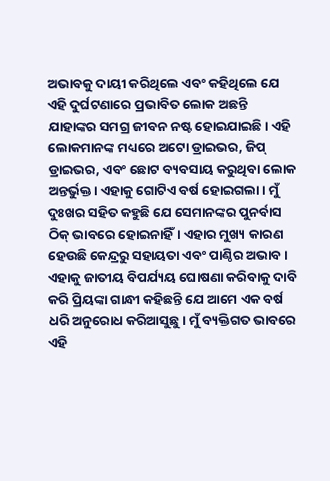ଅଭାବକୁ ଦାୟୀ କରିଥିଲେ ଏବଂ କହିଥିଲେ ଯେ ଏହି ଦୁର୍ଘଟଣାରେ ପ୍ରଭାବିତ ଲୋକ ଅଛନ୍ତି ଯାହାଙ୍କର ସମଗ୍ର ଜୀବନ ନଷ୍ଟ ହୋଇଯାଇଛି। ଏହି ଲୋକମାନଙ୍କ ମଧ୍ୟରେ ଅଟୋ ଡ୍ରାଇଭର, ଜିପ୍ ଡ୍ରାଇଭର, ଏବଂ ଛୋଟ ବ୍ୟବସାୟ କରୁଥିବା ଲୋକ ଅନ୍ତର୍ଭୁକ୍ତ। ଏହାକୁ ଗୋଟିଏ ବର୍ଷ ହୋଇଗଲା। ମୁଁ ଦୁଃଖର ସହିତ କହୁଛି ଯେ ସେମାନଙ୍କର ପୁନର୍ବାସ ଠିକ୍ ଭାବରେ ହୋଇନାହିଁ। ଏହାର ମୁଖ୍ୟ କାରଣ ହେଉଛି କେନ୍ଦ୍ରରୁ ସହାୟତା ଏବଂ ପାଣ୍ଠିର ଅଭାବ। ଏହାକୁ ଜାତୀୟ ବିପର୍ଯ୍ୟୟ ଘୋଷଣା କରିବାକୁ ଦାବି କରି ପ୍ରିୟଙ୍କା ଗାନ୍ଧୀ କହିଛନ୍ତି ଯେ ଆମେ ଏକ ବର୍ଷ ଧରି ଅନୁରୋଧ କରିଆସୁଛୁ। ମୁଁ ବ୍ୟକ୍ତିଗତ ଭାବରେ ଏହି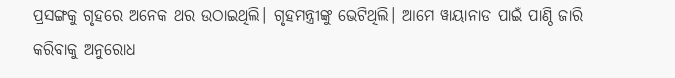ପ୍ରସଙ୍ଗକୁ ଗୃହରେ ଅନେକ ଥର ଉଠାଇଥିଲି। ଗୃହମନ୍ତ୍ରୀଙ୍କୁ ଭେଟିଥିଲି। ଆମେ ୱାୟାନାଡ ପାଇଁ ପାଣ୍ଠି ଜାରି କରିବାକୁ ଅନୁରୋଧ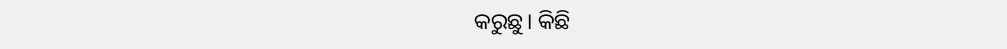କରୁଛୁ। କିଛି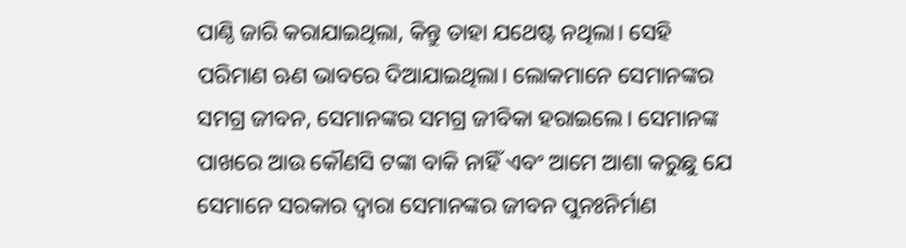ପାଣ୍ଠି ଜାରି କରାଯାଇଥିଲା, କିନ୍ତୁ ତାହା ଯଥେଷ୍ଟ ନଥିଲା। ସେହି ପରିମାଣ ଋଣ ଭାବରେ ଦିଆଯାଇଥିଲା। ଲୋକମାନେ ସେମାନଙ୍କର ସମଗ୍ର ଜୀବନ, ସେମାନଙ୍କର ସମଗ୍ର ଜୀବିକା ହରାଇଲେ। ସେମାନଙ୍କ ପାଖରେ ଆଉ କୌଣସି ଟଙ୍କା ବାକି ନାହିଁ ଏବଂ ଆମେ ଆଶା କରୁଛୁ ଯେ ସେମାନେ ସରକାର ଦ୍ୱାରା ସେମାନଙ୍କର ଜୀବନ ପୁନଃନିର୍ମାଣ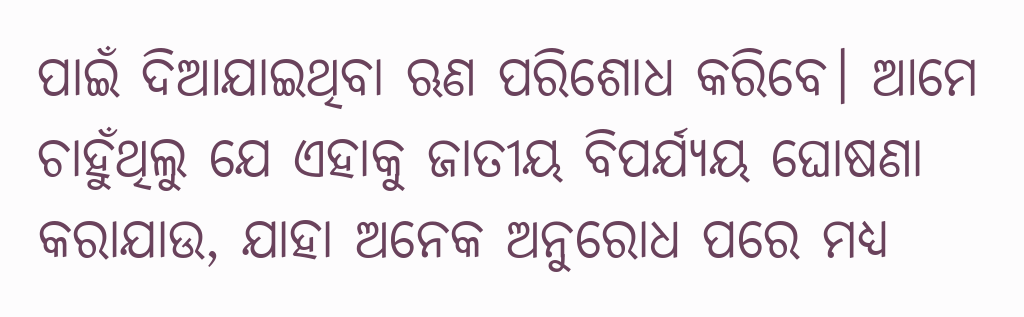ପାଇଁ ଦିଆଯାଇଥିବା ଋଣ ପରିଶୋଧ କରିବେ। ଆମେ ଚାହୁଁଥିଲୁ ଯେ ଏହାକୁ ଜାତୀୟ ବିପର୍ଯ୍ୟୟ ଘୋଷଣା କରାଯାଉ, ଯାହା ଅନେକ ଅନୁରୋଧ ପରେ ମଧ୍ୟ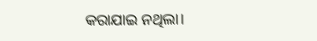କରାଯାଇ ନଥିଲା।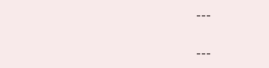---

---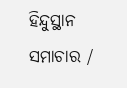ହିନ୍ଦୁସ୍ଥାନ ସମାଚାର /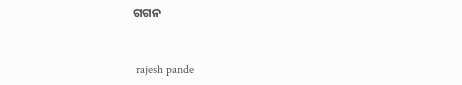ଗଗନ


 rajesh pande